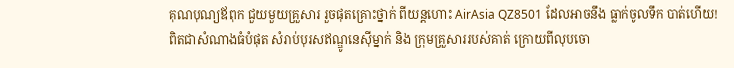គុណបុណ្យឪពុក ជួយមួយគ្រួសារ រួចផុតគ្រោះថ្នាក់ ពីយន្តហោះ AirAsia QZ8501 ដែលអាចនឹង ធ្លាក់ចូលទឹក បាត់ហើយ!
ពិតជាសំណាងធំបំផុត សំរាប់បុរសឥណ្ឌូនេស៊ីម្នាក់ និង ក្រុមគ្រួសាររបស់គាត់ ក្រោយពីលុបចោ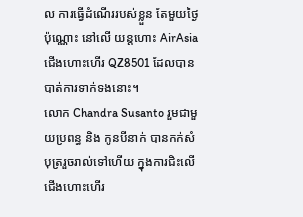ល ការធ្វើដំណើររបស់ខ្លួន តែមួយថ្ងៃប៉ុណ្ណោះ នៅលើ យន្តហោះ AirAsia ជើងហោះហើរ QZ8501 ដែលបានបាត់ការទាក់ទងនោះ។
លោក Chandra Susanto រួមជាមួយប្រពន្ធ និង កូនបីនាក់ បានកក់សំបុត្ររួចរាល់ទៅហើយ ក្នុងការជិះលើ ជើងហោះហើរ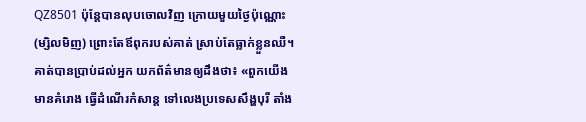QZ8501 ប៉ុន្តែបានលុបចោលវិញ ក្រោយមួយថ្ងៃប៉ុណ្ណោះ (ម្សិលមិញ) ព្រោះតែឪពុករបស់គាត់ ស្រាប់តែធ្លាក់ខ្លួនឈឺ។ គាត់បានប្រាប់ដល់អ្នក យកព័ត៌មានឲ្យដឹងថា៖ «ពួកយើងមានគំរោង ធ្វើដំណើរកំសាន្ត ទៅលេងប្រទេសសឹង្ហបុរី តាំង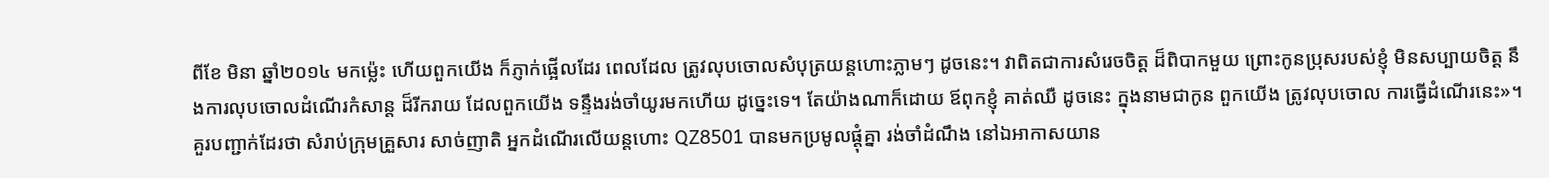ពីខែ មិនា ឆ្នាំ២០១៤ មកម៉្លេះ ហើយពួកយើង ក៏ភ្ញាក់ផ្អើលដែរ ពេលដែល ត្រូវលុបចោលសំបុត្រយន្តហោះភ្លាមៗ ដូចនេះ។ វាពិតជាការសំរេចចិត្ត ដ៏ពិបាកមួយ ព្រោះកូនប្រុសរបស់ខ្ញុំ មិនសប្បាយចិត្ត នឹងការលុបចោលដំណើរកំសាន្ត ដ៏រីករាយ ដែលពួកយើង ទន្ទឹងរង់ចាំយូរមកហើយ ដូច្នេះទេ។ តែយ៉ាងណាក៏ដោយ ឪពុកខ្ញុំ គាត់ឈឺ ដូចនេះ ក្នុងនាមជាកូន ពួកយើង ត្រូវលុបចោល ការធ្វើដំណើរនេះ»។
គួរបញ្ជាក់ដែរថា សំរាប់ក្រុមគ្រួសារ សាច់ញាតិ អ្នកដំណើរលើយន្តហោះ QZ8501 បានមកប្រមូលផ្តុំគ្នា រង់ចាំដំណឹង នៅឯអាកាសយាន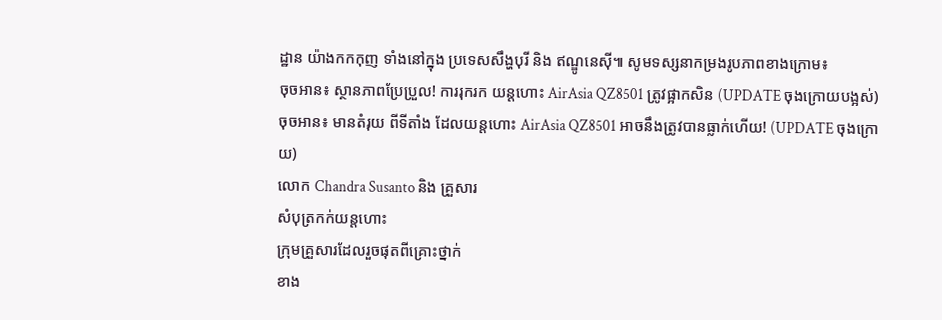ដ្ឋាន យ៉ាងកកកុញ ទាំងនៅក្នុង ប្រទេសសឹង្ហបុរី និង ឥណ្ឌូនេស៊ី៕ សូមទស្សនាកម្រងរូបភាពខាងក្រោម៖
ចុចអាន៖ ស្ថានភាពប្រែប្រួល! ការរុករក យន្តហោះ AirAsia QZ8501 ត្រូវផ្អាកសិន (UPDATE ចុងក្រោយបង្អស់)
ចុចអាន៖ មានតំរុយ ពីទីតាំង ដែលយន្តហោះ AirAsia QZ8501 អាចនឹងត្រូវបានធ្លាក់ហើយ! (UPDATE ចុងក្រោយ)
លោក Chandra Susanto និង គ្រួសារ
សំបុត្រកក់យន្តហោះ
ក្រុមគ្រួសារដែលរួចផុតពីគ្រោះថ្នាក់
ខាង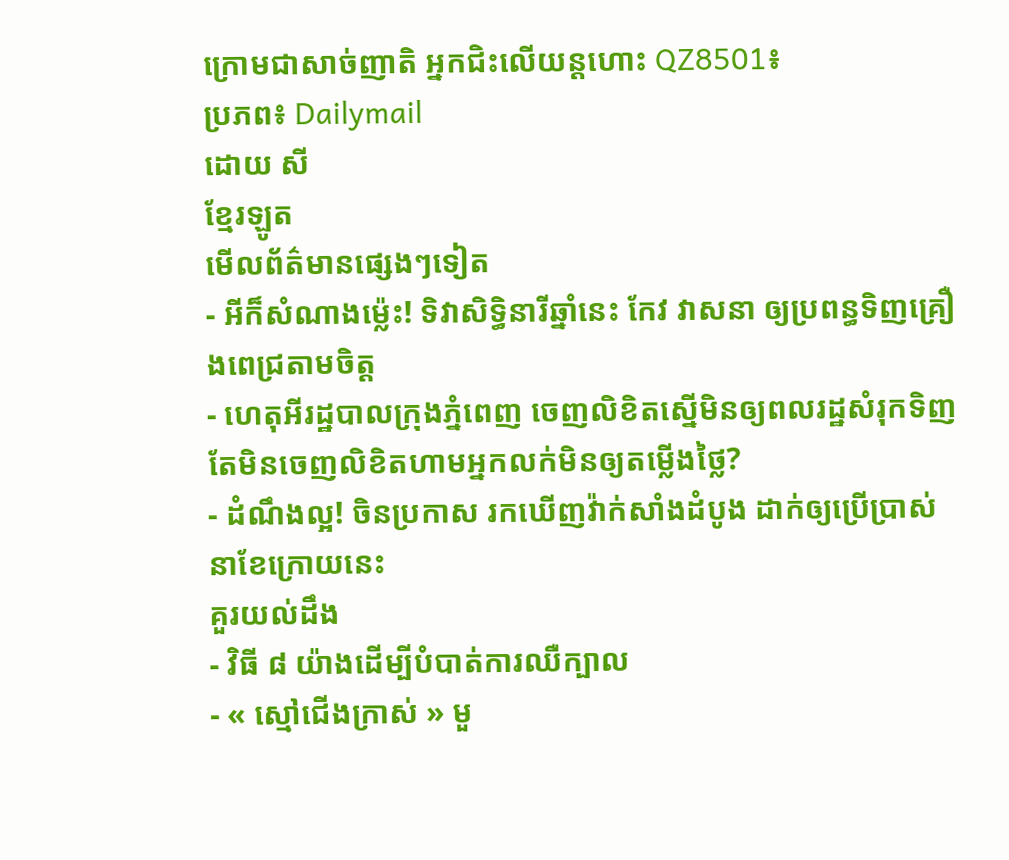ក្រោមជាសាច់ញាតិ អ្នកជិះលើយន្តហោះ QZ8501៖
ប្រភព៖ Dailymail
ដោយ សី
ខ្មែរឡូត
មើលព័ត៌មានផ្សេងៗទៀត
- អីក៏សំណាងម្ល៉េះ! ទិវាសិទ្ធិនារីឆ្នាំនេះ កែវ វាសនា ឲ្យប្រពន្ធទិញគ្រឿងពេជ្រតាមចិត្ត
- ហេតុអីរដ្ឋបាលក្រុងភ្នំពេញ ចេញលិខិតស្នើមិនឲ្យពលរដ្ឋសំរុកទិញ តែមិនចេញលិខិតហាមអ្នកលក់មិនឲ្យតម្លើងថ្លៃ?
- ដំណឹងល្អ! ចិនប្រកាស រកឃើញវ៉ាក់សាំងដំបូង ដាក់ឲ្យប្រើប្រាស់ នាខែក្រោយនេះ
គួរយល់ដឹង
- វិធី ៨ យ៉ាងដើម្បីបំបាត់ការឈឺក្បាល
- « ស្មៅជើងក្រាស់ » មួ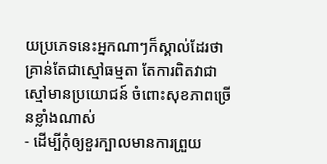យប្រភេទនេះអ្នកណាៗក៏ស្គាល់ដែរថា គ្រាន់តែជាស្មៅធម្មតា តែការពិតវាជាស្មៅមានប្រយោជន៍ ចំពោះសុខភាពច្រើនខ្លាំងណាស់
- ដើម្បីកុំឲ្យខួរក្បាលមានការព្រួយ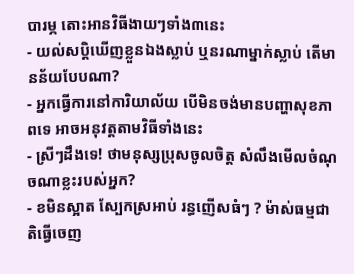បារម្ភ តោះអានវិធីងាយៗទាំង៣នេះ
- យល់សប្តិឃើញខ្លួនឯងស្លាប់ ឬនរណាម្នាក់ស្លាប់ តើមានន័យបែបណា?
- អ្នកធ្វើការនៅការិយាល័យ បើមិនចង់មានបញ្ហាសុខភាពទេ អាចអនុវត្តតាមវិធីទាំងនេះ
- ស្រីៗដឹងទេ! ថាមនុស្សប្រុសចូលចិត្ត សំលឹងមើលចំណុចណាខ្លះរបស់អ្នក?
- ខមិនស្អាត ស្បែកស្រអាប់ រន្ធញើសធំៗ ? ម៉ាស់ធម្មជាតិធ្វើចេញ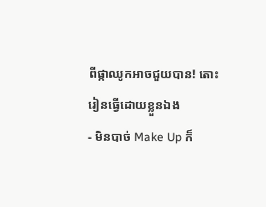ពីផ្កាឈូកអាចជួយបាន! តោះរៀនធ្វើដោយខ្លួនឯង
- មិនបាច់ Make Up ក៏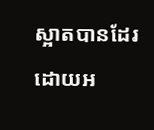ស្អាតបានដែរ ដោយអ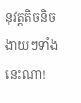នុវត្តតិចនិចងាយៗទាំងនេះណា!